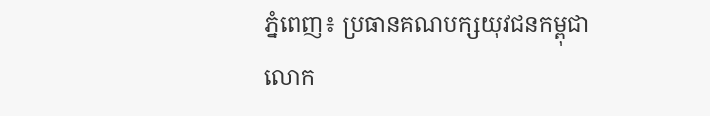ភ្នំពេញ៖ ប្រធានគណបក្សយុវជនកម្ពុជា លោក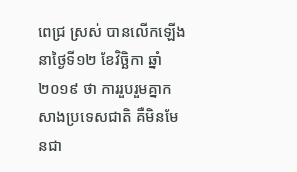ពេជ្រ ស្រស់ បានលើកឡើងនាថ្ងៃទី១២ ខែវិច្ឆិកា ឆ្នាំ២០១៩ ថា ការរួបរួមគ្នាកសាងប្រទេសជាតិ គឺមិនមែនជា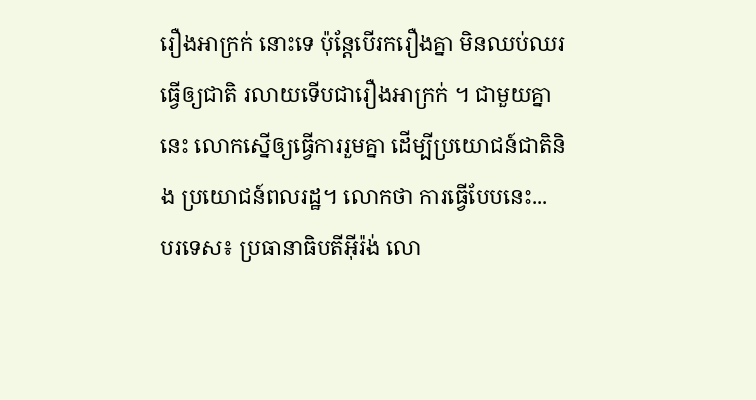រឿងអាក្រក់ នោះទេ ប៉ុន្តែបើរករឿងគ្នា មិនឈប់ឈរធ្វើឲ្យជាតិ រលាយទើបជារឿងអាក្រក់ ។ ជាមួយគ្នានេះ លោកស្នើឲ្យធ្វើការរួមគ្នា ដើម្បីប្រយោជន៍ជាតិនិង ប្រយោជន៍ពលរដ្ឋ។ លោកថា ការធ្វើបែបនេះ...
បរទេស៖ ប្រធានាធិបតីអ៊ីរ៉ង់ លោ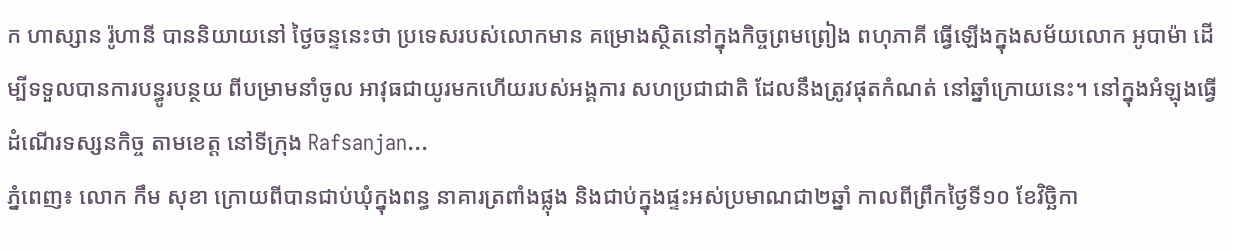ក ហាស្សាន រ៉ូហានី បាននិយាយនៅ ថ្ងៃចន្ទនេះថា ប្រទេសរបស់លោកមាន គម្រោងស្ថិតនៅក្នុងកិច្ចព្រមព្រៀង ពហុភាគី ធ្វើឡើងក្នុងសម័យលោក អូបាម៉ា ដើម្បីទទួលបានការបន្ធូរបន្ថយ ពីបម្រាមនាំចូល អាវុធជាយូរមកហើយរបស់អង្គការ សហប្រជាជាតិ ដែលនឹងត្រូវផុតកំណត់ នៅឆ្នាំក្រោយនេះ។ នៅក្នុងអំឡុងធ្វើដំណើរទស្សនកិច្ច តាមខេត្ត នៅទីក្រុង Rafsanjan...
ភ្នំពេញ៖ លោក កឹម សុខា ក្រោយពីបានជាប់ឃុំក្នុងពន្ធ នាគារត្រពាំងផ្លុង និងជាប់ក្នុងផ្ទះអស់ប្រមាណជា២ឆ្នាំ កាលពីព្រឹកថ្ងៃទី១០ ខែវិច្ឆិកា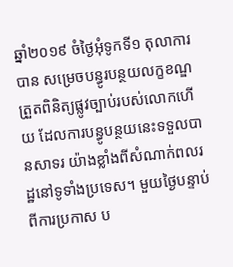ឆ្នាំ២០១៩ ចំថ្ងៃអុំទូកទី១ តុលាការបាន សម្រេចបន្ធូរបន្ថយលក្ខខណ្ឌត្រួតពិនិត្យផ្លូវច្បាប់របស់លោកហើយ ដែលការបន្ធូបន្ថយនេះទទួលបានសាទរ យ៉ាងខ្លាំងពីសំណាក់ពលរដ្ឋនៅទូទាំងប្រទេស។ មួយថ្ងៃបន្ទាប់ពីការប្រកាស ប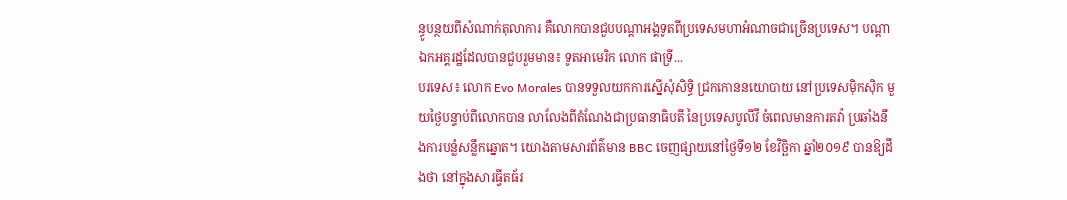ន្ធូបន្ថយពីសំណាក់តុលាការ គឺលោកបានជួបបណ្តាអង្គទូតពីប្រទេសមហាអំណាចជាច្រើនប្រទេស។ បណ្តាឯកអគ្គរដ្ឋដែលបានជួបរួមមាន៖ ទូតអាមេរិក លោក ផាទ្រី...
បរទេស៖ លោក Evo Morales បានទទួលយកការស្នើសុំសិទ្ធិ ជ្រកកោននយោបាយ នៅប្រទេសម៉ិកស៊ិក មួយថ្ងៃបន្ទាប់ពីលោកបាន លាលែងពីតំណែងជាប្រធានាធិបតី នៃប្រទេសបូលីវី ចំពេលមានការតវ៉ា ប្រឆាំងនឹងការបន្លំសន្លឹកឆ្នោត។ យោងតាមសារព័ត៌មាន BBC ចេញផ្សាយនៅថ្ងៃទី១២ ខែវិច្ឆិកា ឆ្នាំ២០១៩ បានឱ្យដឹងថា នៅក្នុងសារធ្វីតធ័រ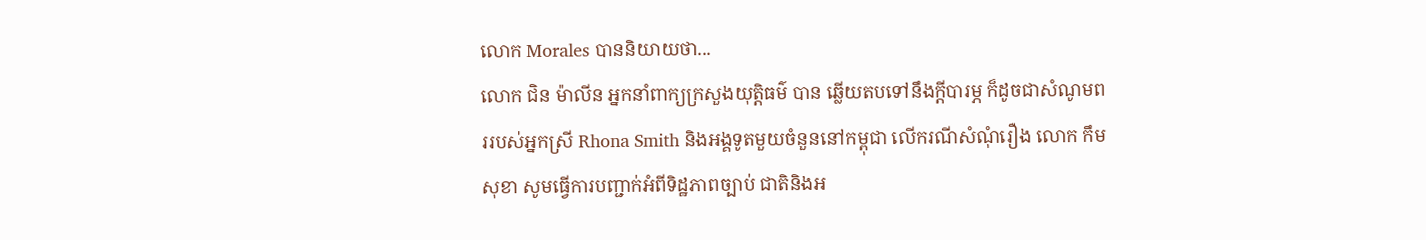លោក Morales បាននិយាយថា...
លោក ជិន ម៉ាលីន អ្នកនាំពាក្យក្រសួងយុត្តិធម៌ បាន ឆ្លើយតបទៅនឹងក្តីបារម្ភ ក៏ដូចជាសំណូមពររបស់អ្នកស្រី Rhona Smith និងអង្គទូតមួយចំនួននៅកម្ពុជា លើករណីសំណុំរឿង លោក កឹម សុខា សូមធ្វើការបញ្ជាក់អំពីទិដ្ឋភាពច្បាប់ ជាតិនិងអ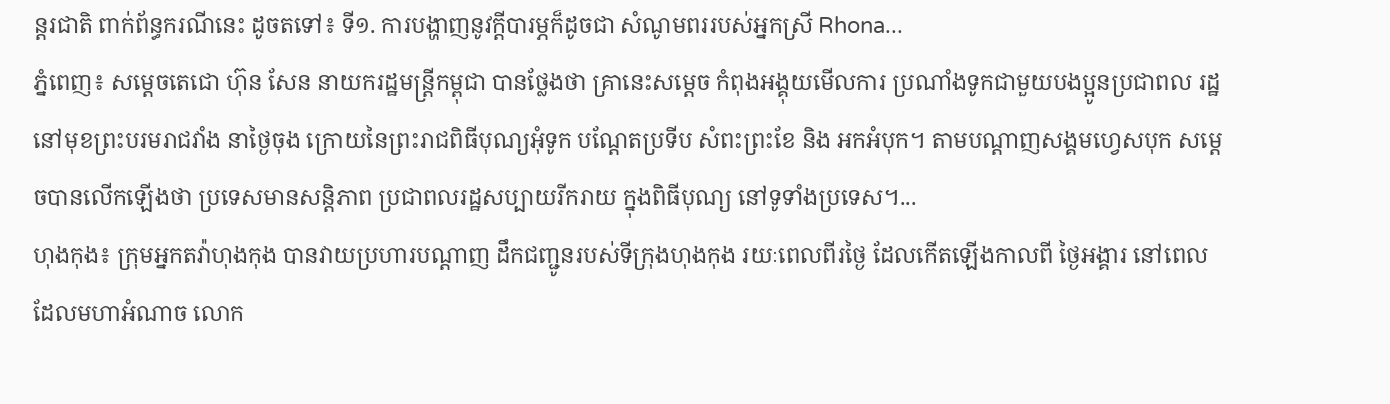ន្តរជាតិ ពាក់ព័ន្ធករណីនេះ ដូចតទៅ៖ ទី១. ការបង្ហាញនូវក្តីបារម្ភក៏ដូចជា សំណូមពររបស់អ្នកស្រី Rhona...
ភ្នំពេញ៖ សម្តេចតេជោ ហ៊ុន សែន នាយករដ្ឋមន្រ្តីកម្ពុជា បានថ្លែងថា គ្រានេះសម្តេច កំពុងអង្គុយមើលការ ប្រណាំងទូកជាមួយបងប្អូនប្រជាពល រដ្ឋនៅមុខព្រះបរមរាជវាំង នាថ្ងៃចុង ក្រោយនៃព្រះរាជពិធីបុណ្យអុំទូក បណ្តែតប្រទីប សំពះព្រះខែ និង អកអំបុក។ តាមបណ្តាញសង្គមហ្វេសបុក សម្តេចបានលើកឡើងថា ប្រទេសមានសន្តិភាព ប្រជាពលរដ្ឋសប្បាយរីករាយ ក្នុងពិធីបុណ្យ នៅទូទាំងប្រទេស។...
ហុងកុង៖ ក្រុមអ្នកតវ៉ាហុងកុង បានវាយប្រហារបណ្តាញ ដឹកជញ្ជូនរបស់ទីក្រុងហុងកុង រយៈពេលពីរថ្ងៃ ដែលកើតឡើងកាលពី ថ្ងៃអង្គារ នៅពេលដែលមហាអំណាច លោក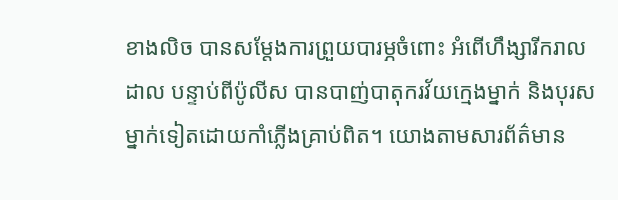ខាងលិច បានសម្តែងការព្រួយបារម្ភចំពោះ អំពើហឹង្សារីករាលដាល បន្ទាប់ពីប៉ូលីស បានបាញ់បាតុករវ័យក្មេងម្នាក់ និងបុរសម្នាក់ទៀតដោយកាំភ្លើងគ្រាប់ពិត។ យោងតាមសារព័ត៌មាន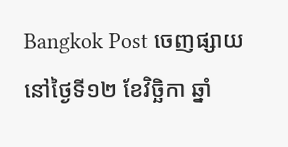Bangkok Post ចេញផ្សាយនៅថ្ងៃទី១២ ខែវិច្ឆិកា ឆ្នាំ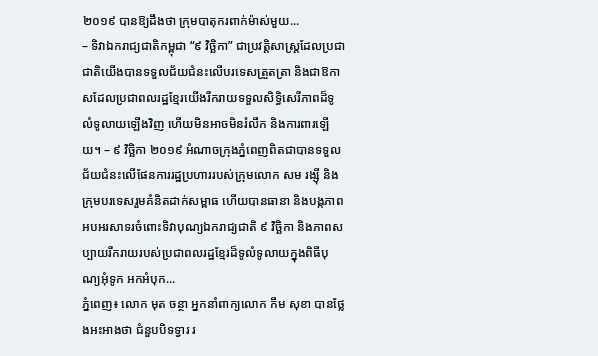២០១៩ បានឱ្យដឹងថា ក្រុមបាតុករពាក់ម៉ាស់មួយ...
– ទិវាឯករាជ្យជាតិកម្ពុជា “៩ វិច្ឆិកា” ជាប្រវត្តិសាស្ត្រដែលប្រជាជាតិយើងបានទទួលជ័យជំនះលើបរទេសត្រួតត្រា និងជាឱកាសដែលប្រជាពលរដ្ឋខ្មែរយើងរីករាយទទួលសិទ្ធិសេរីភាពដ៏ទូលំទូលាយឡើងវិញ ហើយមិនអាចមិនរំលឹក និងការពារឡើយ។ – ៩ វិច្ឆិកា ២០១៩ អំណាចក្រុងភ្នំពេញពិតជាបានទទួលជ័យជំនះលើផែនការរដ្ឋប្រហាររបស់ក្រុមលោក សម រង្ស៊ី និងក្រុមបរទេសរួមគំនិតដាក់សម្ពាធ ហើយបានធានា និងបង្កភាពអបអរសាទរចំពោះទិវាបុណ្យឯករាជ្យជាតិ ៩ វិច្ឆិកា និងភាពសប្បាយរីករាយរបស់ប្រជាពលរដ្ឋខ្មែរដ៏ទូលំទូលាយក្នុងពិធីបុណ្យអុំទូក អកអំបុក...
ភ្នំពេញ៖ លោក មុត ចន្ថា អ្នកនាំពាក្យលោក កឹម សុខា បានថ្លែងអះអាងថា ជំនួបបិទទ្វារ រ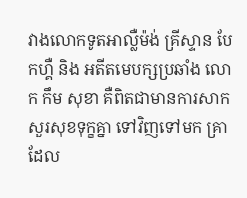វាងលោកទូតអាល្លឺម៉ង់ គ្រីស្ទាន បែកហ្គឺ និង អតីតមេបក្សប្រឆាំង លោក កឹម សុខា គឺពិតជាមានការសាកសួរសុខទុក្ខគ្នា ទៅវិញទៅមក គ្រាដែល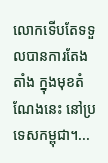លោកទើបតែទទួលបានការតែងតាំង ក្នុងមុខតំណែងនេះ នៅប្រទេសកម្ពុជា។...